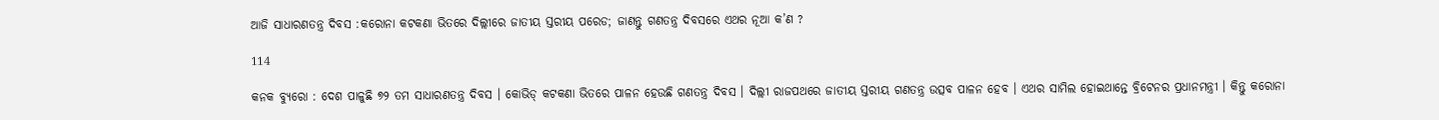ଆଜି ସାଧାରଣତନ୍ତ୍ର ଦିବସ :କରୋନା କଟକଣା ଭିତରେ ଦିଲ୍ଲୀରେ ଜାତୀୟ ସ୍ତରୀୟ ପରେଡ; ଜାଣନ୍ତୁ ଗଣତନ୍ତ୍ର ଦିବସରେ ଏଥର ନୂଆ କ’ଣ ?

114

କନକ ବ୍ୟୁରୋ : ଦେଶ ପାଳୁଛି ୭୨ ତମ ସାଧାରଣତନ୍ତ୍ର ଦିବସ । କୋଭିଡ୍ କଟକଣା ଭିତରେ ପାଳନ ହେଉଛି ଗଣତନ୍ତ୍ର ଦିବସ । ଦିଲ୍ଲୀ ରାଜପଥରେ ଜାତୀୟ ସ୍ତରୀୟ ଗଣତନ୍ତ୍ର ଉତ୍ସବ ପାଳନ ହେବ । ଏଥର ସାମିଲ ହୋଇଥାନ୍ତେ ବ୍ରିଟେନର ପ୍ରଧାନମନ୍ତ୍ରୀ । କିନ୍ତୁ କରୋନା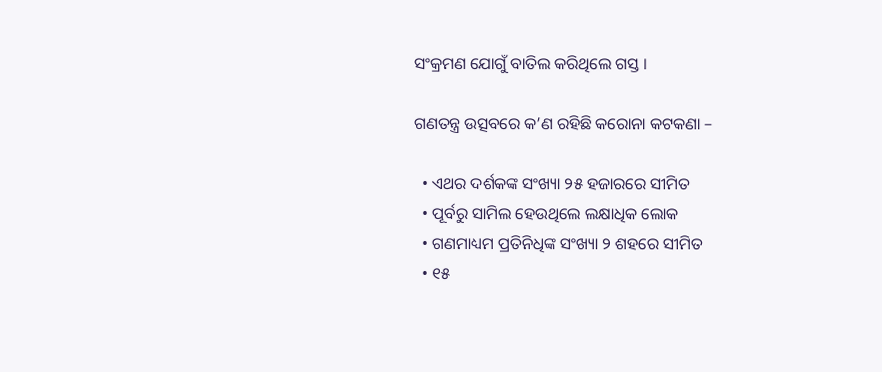ସଂକ୍ରମଣ ଯୋଗୁଁ ବାତିଲ କରିଥିଲେ ଗସ୍ତ ।

ଗଣତନ୍ତ୍ର ଉତ୍ସବରେ କ’ଣ ରହିଛି କରୋନା କଟକଣା –

  • ଏଥର ଦର୍ଶକଙ୍କ ସଂଖ୍ୟା ୨୫ ହଜାରରେ ସୀମିତ
  • ପୂର୍ବରୁ ସାମିଲ ହେଉଥିଲେ ଲକ୍ଷାଧିକ ଲୋକ
  • ଗଣମାଧ୍ୟମ ପ୍ରତିନିଧିଙ୍କ ସଂଖ୍ୟା ୨ ଶହରେ ସୀମିତ
  • ୧୫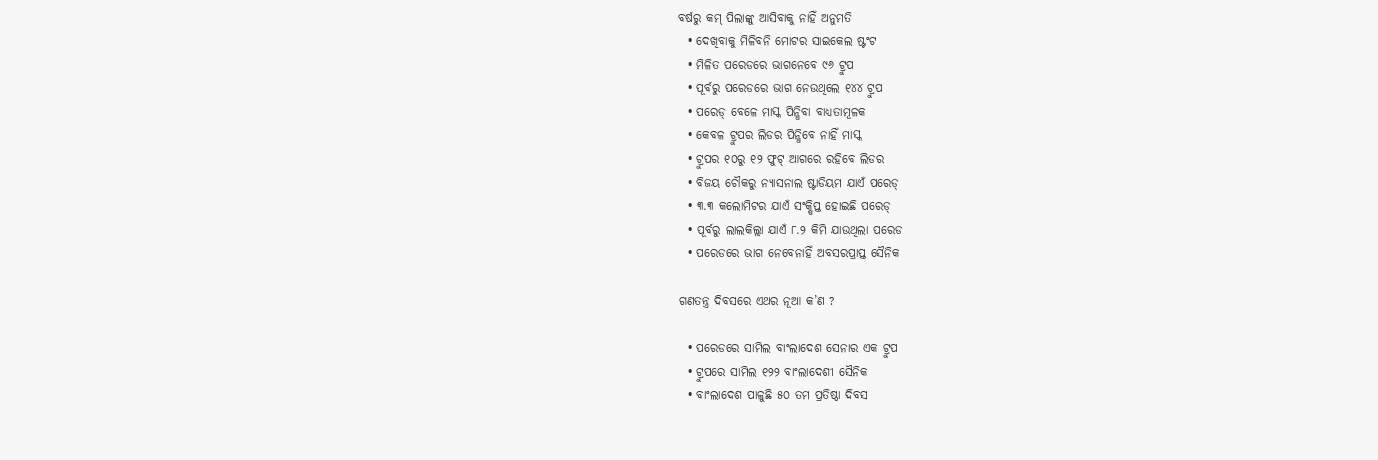ବର୍ଷରୁ କମ୍ ପିଲାଙ୍କୁ ଆସିବାକୁ ନାହିଁ ଅନୁମତି
  • ଦେଖିବାକୁ ମିଳିବନି ମୋଟର ସାଇକେଲ ଷ୍ଟଂଟ
  • ମିଳିତ ପରେଡରେ ଭାଗନେବେ ୯୬ ଟ୍ରୁପ
  • ପୂର୍ବରୁ ପରେଡରେ ଭାଗ ନେଉଥିଲେ ୧୪୪ ଟ୍ରୁପ
  • ପରେଡ୍ ବେଳେ ମାସ୍କ ପିନ୍ଧିବା ବାଧ୍ୟତାମୂଳକ
  • କେବଳ ଟ୍ରୁପର ଲିଡର ପିନ୍ଧିବେ ନାହିଁ ମାସ୍କ
  • ଟ୍ରୁପର ୧୦ରୁ ୧୨ ଫୁଟ୍ ଆଗରେ ରହିବେ ଲିଡର
  • ବିଜୟ ଚୌକରୁ ନ୍ୟାସନାଲ ଷ୍ଟାଡିୟମ ଯାଏଁ ପରେଡ୍
  • ୩.୩ କଲୋମିଟର ଯାଏଁ ସଂକ୍ଷିପ୍ତ ହୋଇଛି ପରେଡ୍
  • ପୂର୍ବରୁ ଲାଲକିଲ୍ଲା ଯାଏଁ ୮.୨ କିମି ଯାଉଥିଲା ପରେଡ
  • ପରେଡରେ ଭାଗ ନେବେନାହିଁ ଅବସରପ୍ରାପ୍ତ ସୈନିକ

ଗଣତନ୍ତ୍ର ଦିବସରେ ଏଥର ନୂଆ କ’ଣ ?

  • ପରେଡରେ ସାମିଲ ବାଂଲାଦେଶ ସେନାର ଏକ ଟ୍ରୁପ
  • ଟ୍ରୁପରେ ସାମିଲ ୧୨୨ ବାଂଲାଦେଶୀ ସୈନିକ
  • ବାଂଲାଦେଶ ପାଳୁଛି ୫୦ ତମ ପ୍ରତିଷ୍ଠା ଦିବସ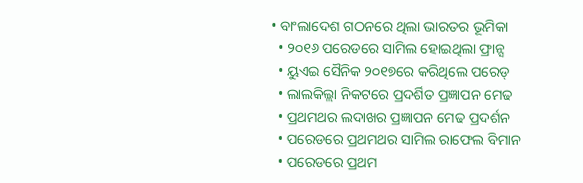• ବାଂଲାଦେଶ ଗଠନରେ ଥିଲା ଭାରତର ଭୂମିକା
  • ୨୦୧୬ ପରେଡରେ ସାମିଲ ହୋଇଥିଲା ଫ୍ରାନ୍ସ
  • ୟୁଏଇ ସୈନିକ ୨୦୧୭ରେ କରିଥିଲେ ପରେଡ୍
  • ଲାଲକିଲ୍ଲା ନିକଟରେ ପ୍ରଦର୍ଶିତ ପ୍ରଜ୍ଞାପନ ମେଢ
  • ପ୍ରଥମଥର ଲଦାଖର ପ୍ରଜ୍ଞାପନ ମେଢ ପ୍ରଦର୍ଶନ
  • ପରେଡରେ ପ୍ରଥମଥର ସାମିଲ ରାଫେଲ ବିମାନ
  • ପରେଡରେ ପ୍ରଥମ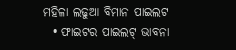ମହିଳା ଲଢୁଆ ବିମାନ ପାଇଲଟ
  • ଫାଇଟର ପାଇଲଟ୍ ଭାବନା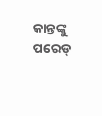କାନ୍ତଙ୍କୁ ପରେଡ୍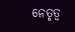ନେତୃତ୍ୱ